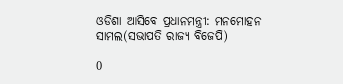ଓଡିଶା ଆସିବେ ପ୍ରଧାନମନ୍ତ୍ରୀ: ମନମୋହନ ସାମଲ(ସଭାପତି ରାଜ୍ୟ ବିଜେପି)

0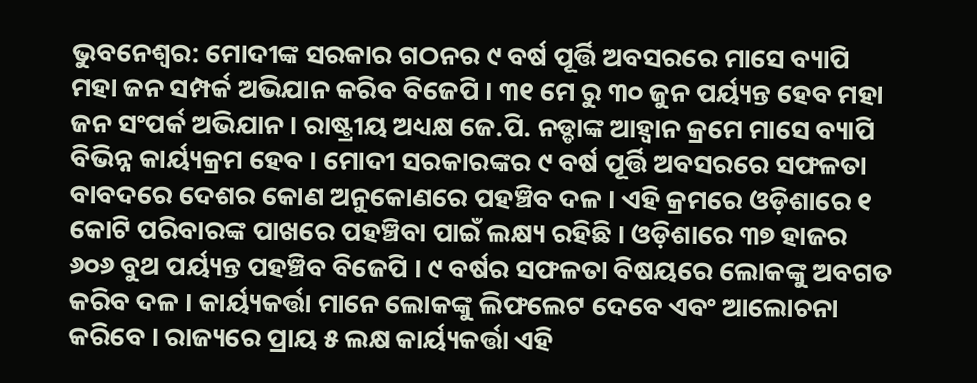ଭୁବନେଶ୍ୱର: ମୋଦୀଙ୍କ ସରକାର ଗଠନର ୯ ବର୍ଷ ପୂର୍ତ୍ତି ଅବସରରେ ମାସେ ବ୍ୟାପି ମହା ଜନ ସମ୍ପର୍କ ଅଭିଯାନ କରିବ ବିଜେପି । ୩୧ ମେ ରୁ ୩୦ ଜୁନ ପର୍ୟ୍ୟନ୍ତ ହେବ ମହା ଜନ ସଂପର୍କ ଅଭିଯାନ । ରାଷ୍ଟ୍ରୀୟ ଅଧ୍ୟକ୍ଷ ଜେ.ପି. ନଡ୍ଡାଙ୍କ ଆହ୍ଵାନ କ୍ରମେ ମାସେ ବ୍ୟାପି ବିଭିନ୍ନ କାର୍ୟ୍ୟକ୍ରମ ହେବ । ମୋଦୀ ସରକାରଙ୍କର ୯ ବର୍ଷ ପୂର୍ତ୍ତି ଅବସରରେ ସଫଳତା ବାବଦରେ ଦେଶର କୋଣ ଅନୁକୋଣରେ ପହଞ୍ଚିବ ଦଳ । ଏହି କ୍ରମରେ ଓଡ଼ିଶାରେ ୧ କୋଟି ପରିବାରଙ୍କ ପାଖରେ ପହଞ୍ଚିବା ପାଇଁ ଲକ୍ଷ୍ୟ ରହିଛି । ଓଡ଼ିଶାରେ ୩୭ ହାଜର ୬୦୬ ବୁଥ ପର୍ୟ୍ୟନ୍ତ ପହଞ୍ଚିବ ବିଜେପି । ୯ ବର୍ଷର ସଫଳତା ବିଷୟରେ ଲୋକଙ୍କୁ ଅବଗତ କରିବ ଦଳ । କାର୍ୟ୍ୟକର୍ତ୍ତା ମାନେ ଲୋକଙ୍କୁ ଲିଫଲେଟ ଦେବେ ଏବଂ ଆଲୋଚନା କରିବେ । ରାଜ୍ୟରେ ପ୍ରାୟ ୫ ଲକ୍ଷ କାର୍ୟ୍ୟକର୍ତ୍ତା ଏହି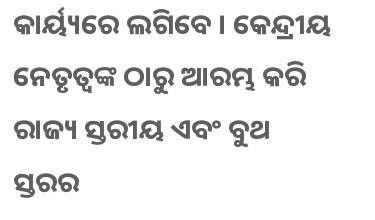କାର୍ୟ୍ୟରେ ଲଗିବେ । କେନ୍ଦ୍ରୀୟ ନେତୃତ୍ବଙ୍କ ଠାରୁ ଆରମ୍ଭ କରି ରାଜ୍ୟ ସ୍ତରୀୟ ଏବଂ ବୁଥ ସ୍ତରର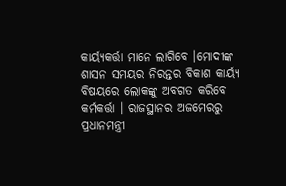କାର୍ୟ୍ୟକର୍ତ୍ତା ମାନେ ଲାଗିବେ ।ମୋଦୀଙ୍କ ଶାସନ ସମୟର ନିରନ୍ତର ବିକାଶ କାର୍ୟ୍ୟ ବିଷୟରେ ଲୋକଙ୍କୁ ଅବଗତ କରିବେ କର୍ମକର୍ତ୍ତା । ରାଜସ୍ଥାନର ଅଜମେରରୁ ପ୍ରଧାନମନ୍ତ୍ରୀ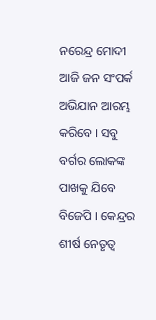ନରେନ୍ଦ୍ର ମୋଦୀ ଆଜି ଜନ ସଂପର୍କ ଅଭିଯାନ ଆରମ୍ଭ କରିବେ । ସବୁ ବର୍ଗର ଲୋକଙ୍କ ପାଖକୁ ଯିବେ ବିଜେପି । କେନ୍ଦ୍ରର ଶୀର୍ଷ ନେତୃତ୍ୱ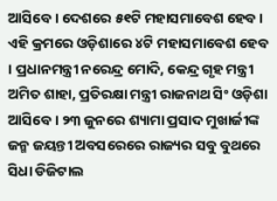ଆସିବେ । ଦେଶରେ ୫୧ଟି ମହାସମାବେଶ ହେବ । ଏହି କ୍ରମରେ ଓଡ଼ିଶାରେ ୪ଟି ମହାସମାବେଶ ହେବ । ପ୍ରଧାନମନ୍ତ୍ରୀ ନରେନ୍ଦ୍ର ମୋଦି, କେନ୍ଦ୍ର ଗୃହ ମନ୍ତ୍ରୀ ଅମିତ ଶାହା, ପ୍ରତିରକ୍ଷା ମନ୍ତ୍ରୀ ରାଜନାଥ ସିଂ ଓଡ଼ିଶା ଆସିବେ । ୨୩ ଜୁନରେ ଶ୍ୟାମା ପ୍ରସାଦ ମୁଖାର୍ଜୀଙ୍କ ଜନ୍ମ ଜୟନ୍ତୀ ଅବସରେରେ ରାଜ୍ୟର ସବୁ ବୁଥରେ ସିଧା ଡିଜିଟାଲ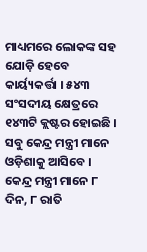ମାଧ୍ୟମରେ ଲୋକଙ୍କ ସହ ଯୋଡ଼ି ହେବେ କାର୍ୟ୍ୟକର୍ତ୍ତା । ୫୪୩ ସଂସଦୀୟ କ୍ଷେତ୍ରରେ ୧୪୩ଟି କ୍ଲଷ୍ଟର ହୋଇଛି । ସବୁ କେନ୍ଦ୍ର ମନ୍ତ୍ରୀ ମାନେ ଓଡ଼ିଶାକୁ ଆସିବେ । କେନ୍ଦ୍ର ମନ୍ତ୍ରୀ ମାନେ ୮ ଦିନ, ୮ ରାତି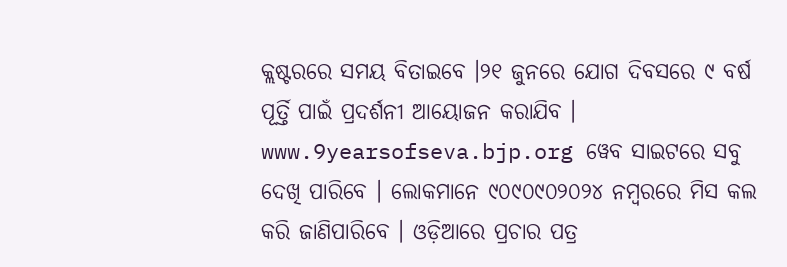କ୍ଲଷ୍ଟରରେ ସମୟ ବିତାଇବେ ।୨୧ ଜୁନରେ ଯୋଗ ଦିବସରେ ୯ ବର୍ଷ ପୂର୍ତ୍ତି ପାଇଁ ପ୍ରଦର୍ଶନୀ ଆୟୋଜନ କରାଯିବ । www.9yearsofseva.bjp.org ୱେବ ସାଇଟରେ ସବୁ ଦେଖି ପାରିବେ । ଲୋକମାନେ ୯୦୯୦୯୦୨୦୨୪ ନମ୍ବରରେ ମିସ କଲ କରି ଜାଣିପାରିବେ । ଓଡ଼ିଆରେ ପ୍ରଚାର ପତ୍ର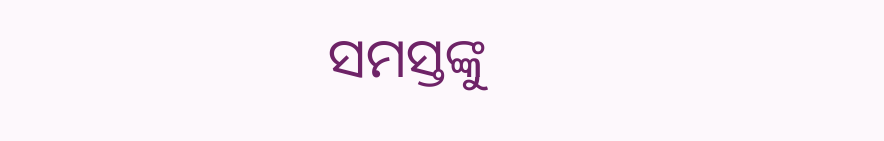ସମସ୍ତଙ୍କୁ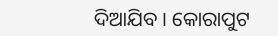ଦିଆଯିବ । କୋରାପୁଟ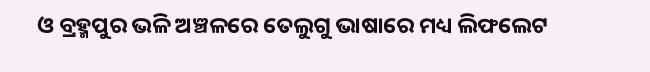ଓ ବ୍ରହ୍ମପୁର ଭଳି ଅଞ୍ଚଳରେ ତେଲୁଗୁ ଭାଷାରେ ମଧ୍ୟ ଲିଫଲେଟ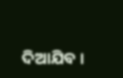ଦିଆଯିବ ।